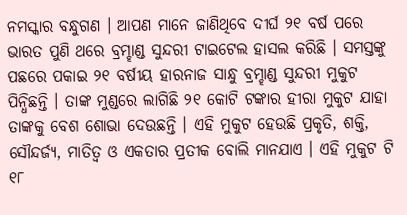ନମସ୍କାର ବନ୍ଧୁଗଣ । ଆପଣ ମାନେ ଜାଣିଥିବେ ଦୀର୍ଘ ୨୧ ବର୍ଷ ପରେ ଭାରତ ପୁଣି ଥରେ ବ୍ରମ୍ହାଣ୍ଡ ସୁନ୍ଦରୀ ଟାଇଟେଲ ହାସଲ କରିଛି । ସମସ୍ତଙ୍କୁ ପଛରେ ପକାଇ ୨୧ ବର୍ଷୀୟ ହାରନାଜ ସାନ୍ଧୁ ବ୍ରମ୍ହାଣ୍ଡ ସୁନ୍ଦରୀ ମୁକୁଟ ପିନ୍ଧିଛନ୍ତି । ତାଙ୍କ ମୁଣ୍ଡରେ ଲାଗିଛି ୨୧ କୋଟି ଟଙ୍କାର ହୀରା ମୁକୁଟ ଯାହା ତାଙ୍କକୁ ବେଶ ଶୋଭା ଦେଉଛନ୍ତି । ଏହି ମୁକୁଟ ହେଉଛି ପ୍ରକୃତି, ଶକ୍ତି, ସୌନ୍ଦର୍ଜ୍ୟ, ମାତିତ୍ଵ ଓ ଏକତାର ପ୍ରତୀକ ବୋଲି ମାନଯାଏ । ଏହି ମୁକୁଟ ଟି ୧୮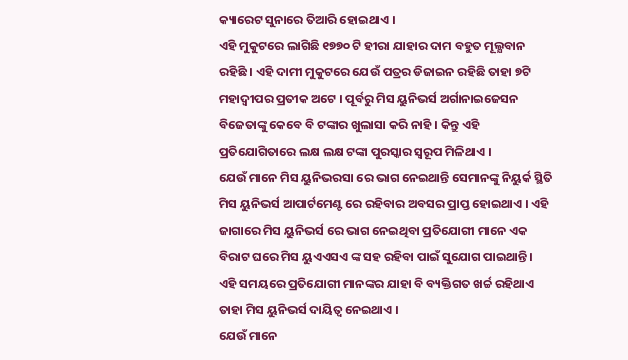କ୍ୟାରେଟ ସୁନାରେ ତିଆରି ହୋଇଥାଏ ।
ଏହି ମୁକୁଟରେ ଲାଗିଛି ୧୭୭୦ ଟି ହୀରା ଯାହାର ଦାମ ବହୁତ ମୂଲ୍ଯବାନ ରହିଛି । ଏହି ଦାମୀ ମୁକୁଟରେ ଯେଉଁ ପତ୍ରର ଡିଜାଇନ ରହିଛି ତାହା ୭ଟି ମହାଦ୍ବୀପର ପ୍ରତୀକ ଅଟେ । ପୂର୍ବରୁ ମିସ ୟୁନିଭର୍ସ ଅର୍ଗାନାଇଜେସନ ବିଜେତାଙ୍କୁ କେବେ ବି ଟଙ୍କାର ଖୁଲାସା କରି ନାହି । କିନ୍ତୁ ଏହି ପ୍ରତିଯୋଗିତାରେ ଲକ୍ଷ ଲକ୍ଷ ଟଙ୍କା ପୁରସ୍କାର ସ୍ୱରୂପ ମିଳିଥାଏ ।
ଯେଉଁ ମାନେ ମିସ ୟୁନିଭରସା ରେ ଭାଗ ନେଇଥାନ୍ତି ସେମାନଙ୍କୁ ନିୟୁର୍କ ସ୍ଥିତି ମିସ ୟୁନିଭର୍ସ ଆପାର୍ଟମେଣ୍ଟ ରେ ରହିବାର ଅବସର ପ୍ରାପ୍ତ ହୋଇଥାଏ । ଏହି ଜାଗାରେ ମିସ ୟୁନିଭର୍ସ ରେ ଭାଗ ନେଇଥିବା ପ୍ରତିଯୋଗୀ ମାନେ ଏକ ବିରାଟ ଘରେ ମିସ ୟୁଏଏସଏ ଙ୍କ ସହ ରହିବା ପାଇଁ ସୁଯୋଗ ପାଇଥାନ୍ତି । ଏହି ସମୟରେ ପ୍ରତିଯୋଗୀ ମାନଙ୍କର ଯାହା ବି ବ୍ୟକ୍ତିଗତ ଖର୍ଚ୍ଚ ରହିଥାଏ ତାହା ମିସ ୟୁନିଭର୍ସ ଦାୟିତ୍ଵ ନେଇଥାଏ ।
ଯେଉଁ ମାନେ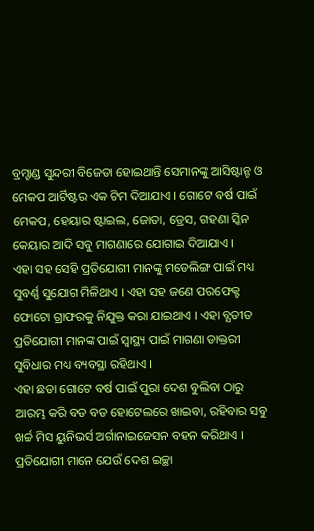ବ୍ରମ୍ହାଣ୍ଡ ସୁନ୍ଦରୀ ବିଜେତା ହୋଇଥାନ୍ତି ସେମାନଙ୍କୁ ଆସିଷ୍ଟାନ୍ଟ ଓ ମେକପ ଆର୍ଟିଷ୍ଟର ଏକ ଟିମ ଦିଆଯାଏ । ଗୋଟେ ବର୍ଷ ପାଇଁ ମେକପ, ହେୟାର ଷ୍ଟାଇଲ, ଜୋତା, ଡ୍ରେସ, ଗହଣା ସ୍କିନ କେୟାର ଆଦି ସବୁ ମାଗଣାରେ ଯୋଗାଇ ଦିଆଯାଏ ।
ଏହା ସହ ସେହି ପ୍ରତିଯୋଗୀ ମାନଙ୍କୁ ମଡେଲିଙ୍ଗ ପାଇଁ ମଧ୍ୟ ସୁବର୍ଣ୍ଣ ସୁଯୋଗ ମିଳିଥାଏ । ଏହା ସହ ଜଣେ ପରଫେକ୍ଟ ଫୋଟୋ ଗ୍ରାଫରକୁ ନିଯୁକ୍ତ କରା ଯାଇଥାଏ । ଏହା ବ୍ଯତୀତ ପ୍ରତିଯୋଗୀ ମାନଙ୍କ ପାଇଁ ସ୍ୱାସ୍ଥ୍ୟ ପାଇଁ ମାଗଣା ଡାକ୍ତରୀ ସୁବିଧାର ମଧ୍ୟ ବ୍ୟବସ୍ଥା ରହିଥାଏ ।
ଏହା ଛଡା ଗୋଟେ ବର୍ଷ ପାଇଁ ପୁରା ଦେଶ ବୁଲିବା ଠାରୁ ଆରମ୍ଭ କରି ବଡ ବଡ ହୋଟେଲରେ ଖାଇବା, ରହିବାର ସବୁ ଖର୍ଚ୍ଚ ମିସ ୟୁନିଭର୍ସ ଅର୍ଗାନାଇଜେସନ ବହନ କରିଥାଏ । ପ୍ରତିଯୋଗୀ ମାନେ ଯେଉଁ ଦେଶ ଇଚ୍ଛା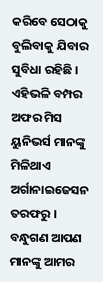କରିବେ ସେଠାକୁ ବୁଲିବାକୁ ଯିବାର ସୁବିଧା ରହିଛି । ଏହିଭଳି ବମ୍ପର ଅଫର ମିସ ୟୁନିଭର୍ସ ମାନଙ୍କୁ ମିଳିଥାଏ ଅର୍ଗାନାଇଜେସନ ତରଫରୁ ।
ବନ୍ଧୁଗଣ ଆପଣ ମାନଙ୍କୁ ଆମର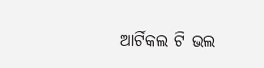ଆର୍ଟିକଲ ଟି ଭଲ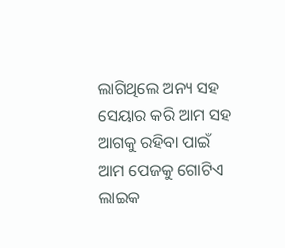ଲାଗିଥିଲେ ଅନ୍ୟ ସହ ସେୟାର କରି ଆମ ସହ ଆଗକୁ ରହିବା ପାଇଁ ଆମ ପେଜକୁ ଗୋଟିଏ ଲାଇକ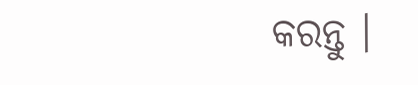କରନ୍ତୁ ।